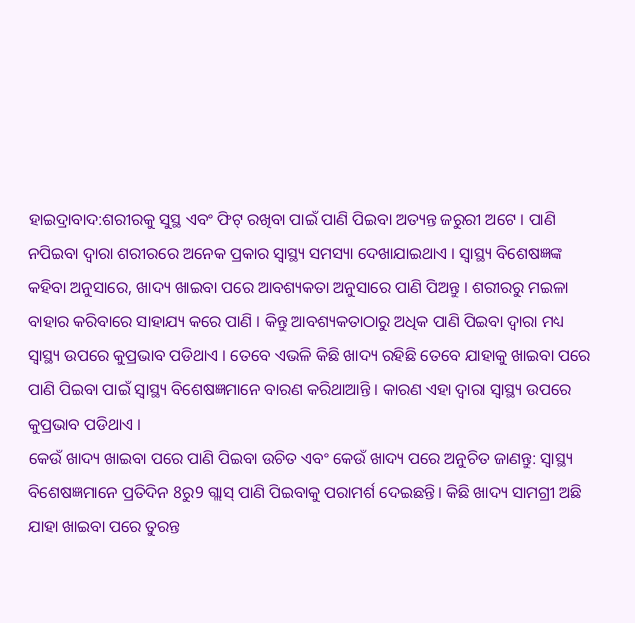ହାଇଦ୍ରାବାଦ:ଶରୀରକୁ ସୁସ୍ଥ ଏବଂ ଫିଟ୍ ରଖିବା ପାଇଁ ପାଣି ପିଇବା ଅତ୍ୟନ୍ତ ଜରୁରୀ ଅଟେ । ପାଣି ନପିଇବା ଦ୍ବାରା ଶରୀରରେ ଅନେକ ପ୍ରକାର ସ୍ବାସ୍ଥ୍ୟ ସମସ୍ୟା ଦେଖାଯାଇଥାଏ । ସ୍ବାସ୍ଥ୍ୟ ବିଶେଷଜ୍ଞଙ୍କ କହିବା ଅନୁସାରେ, ଖାଦ୍ୟ ଖାଇବା ପରେ ଆବଶ୍ୟକତା ଅନୁସାରେ ପାଣି ପିଅନ୍ତୁ । ଶରୀରରୁ ମଇଳା ବାହାର କରିବାରେ ସାହାଯ୍ୟ କରେ ପାଣି । କିନ୍ତୁ ଆବଶ୍ୟକତାଠାରୁ ଅଧିକ ପାଣି ପିଇବା ଦ୍ବାରା ମଧ୍ୟ ସ୍ବାସ୍ଥ୍ୟ ଉପରେ କୁପ୍ରଭାବ ପଡିଥାଏ । ତେବେ ଏଭଳି କିଛି ଖାଦ୍ୟ ରହିଛି ତେବେ ଯାହାକୁ ଖାଇବା ପରେ ପାଣି ପିଇବା ପାଇଁ ସ୍ବାସ୍ଥ୍ୟ ବିଶେଷଜ୍ଞମାନେ ବାରଣ କରିଥାଆନ୍ତି । କାରଣ ଏହା ଦ୍ବାରା ସ୍ବାସ୍ଥ୍ୟ ଉପରେ କୁପ୍ରଭାବ ପଡିଥାଏ ।
କେଉଁ ଖାଦ୍ୟ ଖାଇବା ପରେ ପାଣି ପିଇବା ଉଚିତ ଏବଂ କେଉଁ ଖାଦ୍ୟ ପରେ ଅନୁଚିତ ଜାଣନ୍ତୁ: ସ୍ୱାସ୍ଥ୍ୟ ବିଶେଷଜ୍ଞମାନେ ପ୍ରତିଦିନ 8ରୁ9 ଗ୍ଲାସ୍ ପାଣି ପିଇବାକୁ ପରାମର୍ଶ ଦେଇଛନ୍ତି। କିଛି ଖାଦ୍ୟ ସାମଗ୍ରୀ ଅଛି ଯାହା ଖାଇବା ପରେ ତୁରନ୍ତ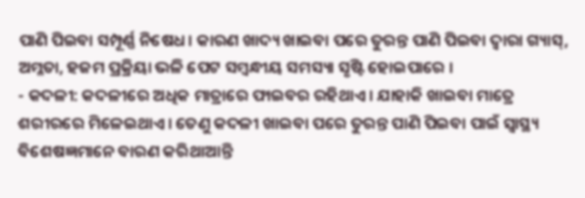ପାଣି ପିଇବା ସମ୍ପୂର୍ଣ୍ଣ ନିଷେଧ। କାରଣ ଖାଦ୍ୟ ଖାଇବା ପରେ ତୁରନ୍ତ ପାଣି ପିଇବା ଦ୍ବାରା ଗ୍ୟାସ୍, ଅମ୍ଳତା, ହଜମ ପ୍ରକ୍ରିୟା ଭଳି ପେଟ ସମ୍ବନ୍ଧୀୟ ସମସ୍ୟା ସୃଷ୍ଟି ହୋଇପାରେ ।
- କଦଳୀ: କଦଳୀରେ ଅଧିକ ମାତ୍ରାରେ ଫାଇବର ରହିଥାଏ। ଯାହାକି ଖାଇବା ମାତ୍ରେ ଶରୀରରେ ମିଳେଇଥାଏ। ତେଣୁ କଦଳୀ ଖାଇବା ପରେ ତୁରନ୍ତ ପାଣି ପିଇବା ପାଇଁ ସ୍ବାସ୍ଥ୍ୟ ବିଶେଷଜ୍ଞମାନେ ବାରଣ କରିଥାଆନ୍ତି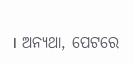। ଅନ୍ୟଥା, ପେଟରେ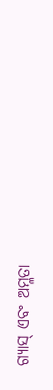ଗ୍ୟାସ୍ ଏବଂ ଅମ୍ଳତା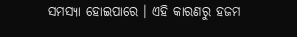ସମସ୍ୟା ହୋଇପାରେ । ଏହି କାରଣରୁ ହଜମ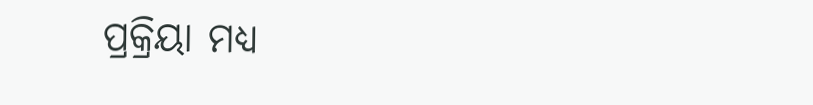ପ୍ରକ୍ରିୟା ମଧ୍ୟ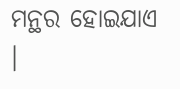ମନ୍ଥର ହୋଇଯାଏ ।